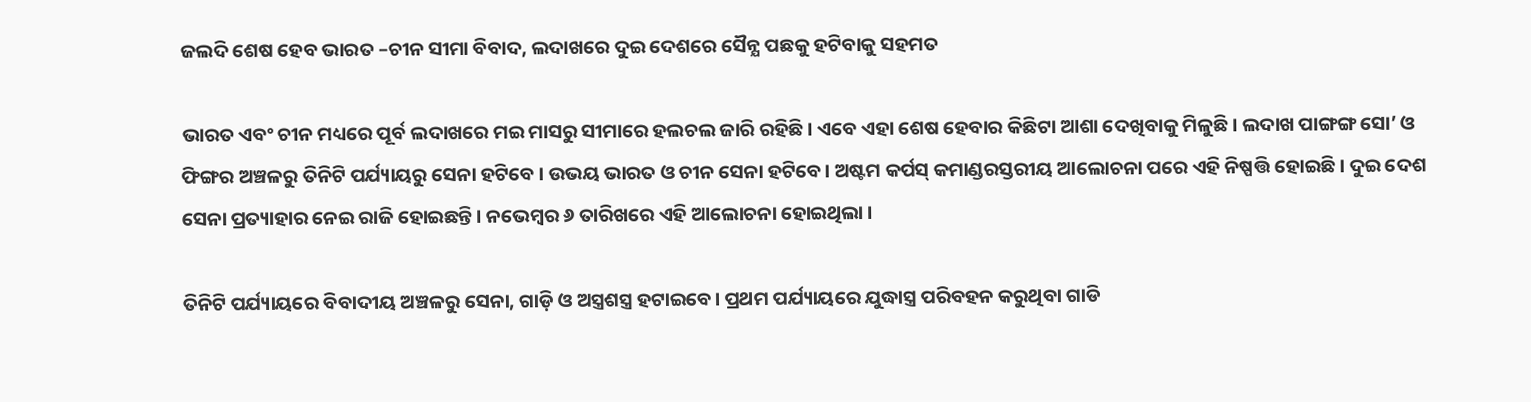ଜଲଦି ଶେଷ ହେବ ଭାରତ –ଚୀନ ସୀମା ବିବାଦ, ଲଦାଖରେ ଦୁଇ ଦେଶରେ ସୈନ୍ଯ ପଛକୁ ହଟିବାକୁ ସହମତ

ଭାରତ ଏବଂ ଚୀନ ମଧ୍ୟରେ ପୂର୍ବ ଲଦାଖରେ ମଇ ମାସରୁ ସୀମାରେ ହଲଚଲ ଜାରି ରହିଛି। ଏବେ ଏହା ଶେଷ ହେବାର କିଛିଟା ଆଶା ଦେଖିବାକୁ ମିଳୁଛି। ଲଦାଖ ପାଙ୍ଗଙ୍ଗ ସୋ’ ଓ ଫିଙ୍ଗର ଅଞ୍ଚଳରୁ ତିନିଟି ପର୍ଯ୍ୟାୟରୁ ସେନା ହଟିବେ । ଉଭୟ ଭାରତ ଓ ଚୀନ ସେନା ହଟିବେ। ଅଷ୍ଟମ କର୍ପସ୍ କମାଣ୍ଡରସ୍ତରୀୟ ଆଲୋଚନା ପରେ ଏହି ନିଷ୍ପତ୍ତି ହୋଇଛି । ଦୁଇ ଦେଶ ସେନା ପ୍ରତ୍ୟାହାର ନେଇ ରାଜି ହୋଇଛନ୍ତି । ନଭେମ୍ବର ୬ ତାରିଖରେ ଏହି ଆଲୋଚନା ହୋଇଥିଲା ।

ତିନିଟି ପର୍ଯ୍ୟାୟରେ ବିବାଦୀୟ ଅଞ୍ଚଳରୁ ସେନା, ଗାଡ଼ି ଓ ଅସ୍ତ୍ରଶସ୍ତ୍ର ହଟାଇବେ। ପ୍ରଥମ ପର୍ଯ୍ୟାୟରେ ଯୁଦ୍ଧାସ୍ତ୍ର ପରିବହନ କରୁଥିବା ଗାଡି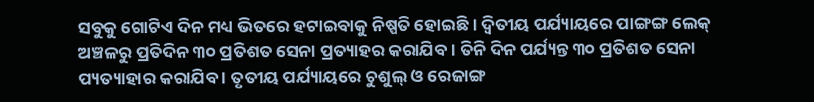ସବୁକୁ ଗୋଟିଏ ଦିନ ମଧ୍ୟ ଭିତରେ ହଟାଇବାକୁ ନିଷ୍ପତି ହୋଇଛି । ଦ୍ୱିତୀୟ ପର୍ଯ୍ୟାୟରେ ପାଙ୍ଗଙ୍ଗ ଲେକ୍ ଅଞ୍ଚଳରୁ ପ୍ରତିଦିନ ୩୦ ପ୍ରତିଶତ ସେନା ପ୍ରତ୍ୟାହର କରାଯିବ । ତିନି ଦିନ ପର୍ଯ୍ୟନ୍ତ ୩୦ ପ୍ରତିଶତ ସେନା ପ୍ୟତ୍ୟାହାର କରାଯିବ । ତୃତୀୟ ପର୍ଯ୍ୟାୟରେ ଚୁଶୁଲ୍ ଓ ରେଜାଙ୍ଗ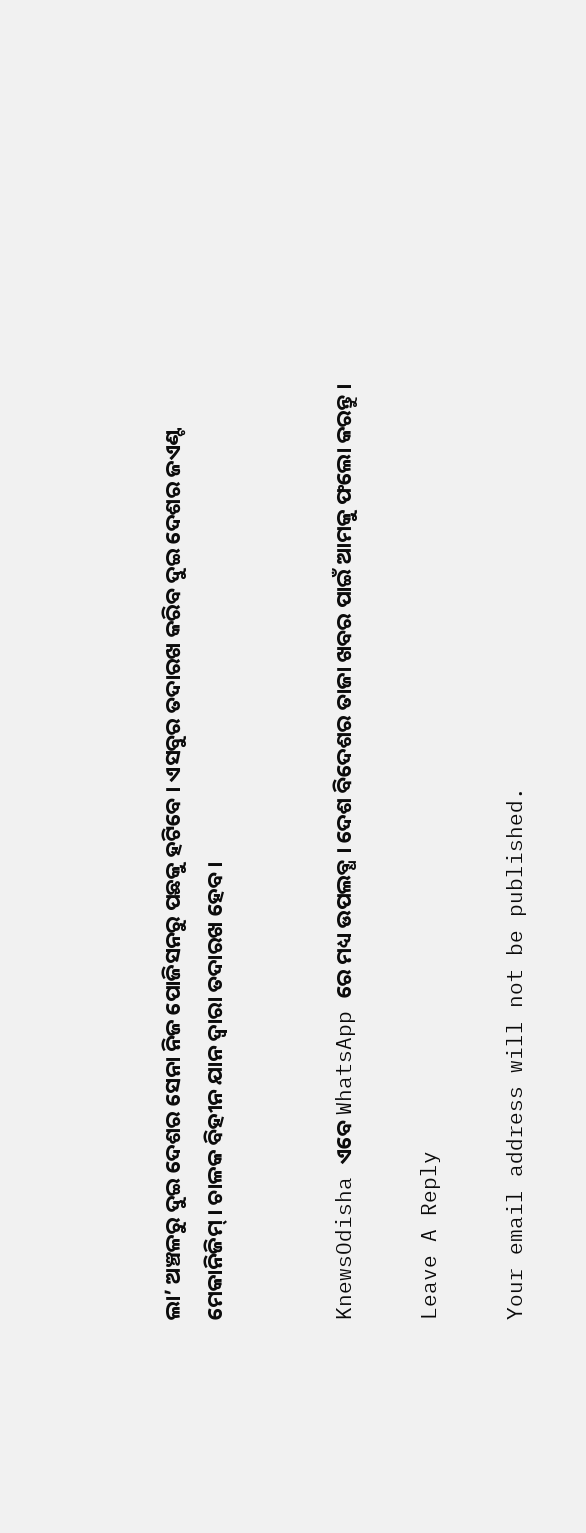ଲା’ ଅଞ୍ଚଳରୁ ଦୁଇ ଦେଶର ସେନା ନିଜ ପୋଜିସନରୁ ପଛକୁ ହଟିବେ । ଏସବୁର ତଦାରଖ କରିବ ଦୁଇ ଦେଶର ଜଏଣ୍ଟ ମେକାନିଜିମ୍ । ଚାଳକ ବିହୀନ ଯାନ ଦ୍ୱାରା ତଦାରଖ ହେବ ।


KnewsOdisha ଏବେ WhatsApp ରେ ମଧ୍ୟ ଉପଲବ୍ଧ । ଦେଶ ବିଦେଶର ତାଜା ଖବର ପାଇଁ ଆମକୁ ଫଲୋ କରନ୍ତୁ ।

Leave A Reply

Your email address will not be published.